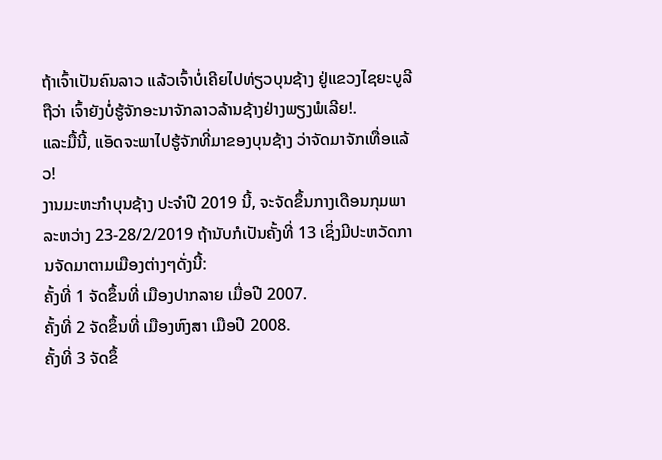ຖ້າເຈົ້າເປັນຄົນລາວ ແລ້ວເຈົ້າບໍ່ເຄີຍໄປທ່ຽວບຸນຊ້າງ ຢູ່ແຂວງໄຊຍະບູລີ ຖືວ່າ ເຈົ້າຍັງບໍ່ຮູ້ຈັກອະນາຈັກລາວລ້ານຊ້າງຢ່າງພຽງພໍເລີຍ!.
ແລະມື້ນີ້, ແອັດຈະພາໄປຮູ້ຈັກທີ່ມາຂອງບຸນຊ້າງ ວ່າຈັດມາຈັກເທື່ອແລ້ວ!
ງານມະຫະກຳບຸນຊ້າງ ປະຈຳປີ 2019 ນີ້, ຈະຈັດຂຶ້ນກາງເດືອນກຸມພາ ລະຫວ່າງ 23-28/2/2019 ຖ້ານັບກໍເປັນຄັ້ງທີ່ 13 ເຊິ່ງມີປະຫວັດການຈັດມາຕາມເມືອງຕ່າງໆດັ່ງນີ້:
ຄັ້ງທີ່ 1 ຈັດຂຶ້ນທີ່ ເມືອງປາກລາຍ ເມື່ອປີ 2007.
ຄັ້ງທີ່ 2 ຈັດຂຶ້ນທີ່ ເມືອງຫົງສາ ເມືອປີ 2008.
ຄັ້ງທີ່ 3 ຈັດຂຶ້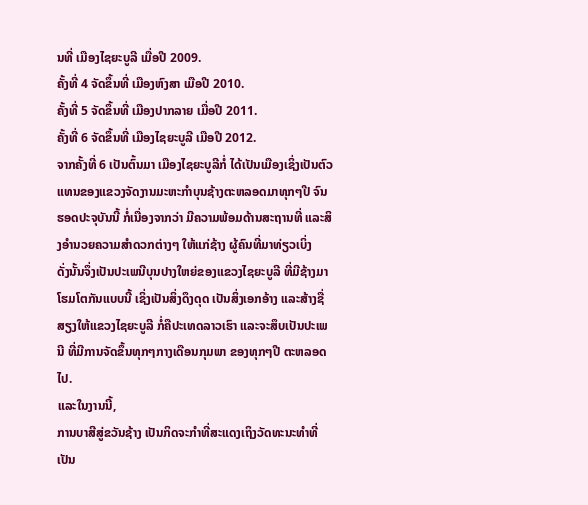ນທີ່ ເມືອງໄຊຍະບູລີ ເມື່ອປີ 2009.
ຄັ້ງທີ່ 4 ຈັດຂຶ້ນທີ່ ເມືອງຫົງສາ ເມືອປີ 2010.
ຄັ້ງທີ່ 5 ຈັດຂຶ້ນທີ່ ເມືອງປາກລາຍ ເມື່ອປີ 2011.
ຄັ້ງທີ່ 6 ຈັດຂຶ້ນທີ່ ເມືອງໄຊຍະບູລີ ເມືອປີ 2012.
ຈາກຄັ້ງທີ່ 6 ເປັນຕົ້ນມາ ເມືອງໄຊຍະບູລີກໍ່ ໄດ້ເປັນເມືອງເຊິ່ງເປັນຕົວແທນຂອງແຂວງຈັດງານມະຫະກຳບຸນຊ້າງຕະຫລອດມາທຸກໆປີ ຈົນຮອດປະຈຸບັນນີ້ ກໍ່ເນື່ອງຈາກວ່າ ມີຄວາມພ້ອມດ້ານສະຖານທີ່ ແລະສິງອຳນວຍຄວາມສຳດວກຕ່າງໆ ໃຫ້ແກ່ຊ້າງ ຜູ້ຄົນທີ່ມາທ່ຽວເບິ່ງ
ດັ່ງນັ້ນຈຶ່ງເປັນປະເພນີບຸນປາງໃຫຍ່ຂອງແຂວງໄຊຍະບູລີ ທີ່ມີຊ້າງມາໂຮມໂຕກັນແບບນີ້ ເຊິ່ງເປັນສິ່ງດຶງດຸດ ເປັນສິ່ງເອກອ້າງ ແລະສ້າງຊື່ສຽງໃຫ້ແຂວງໄຊຍະບູລີ ກໍ່ຄືປະເທດລາວເຮົາ ແລະຈະສຶບເປັນປະເພນີ ທີ່ມີການຈັດຂຶ້ນທຸກໆກາງເດືອນກຸມພາ ຂອງທຸກໆປີ ຕະຫລອດໄປ.
ແລະໃນງານນີ້,
ການບາສີສູ່ຂວັນຊ້າງ ເປັນກິດຈະກຳທີ່ສະແດງເຖິງວັດທະນະທຳທີ່ເປັນ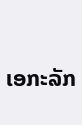ເອກະລັກ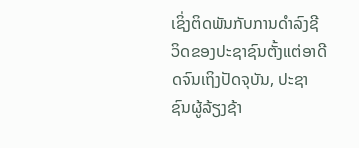ເຊິ່ງຕິດພັນກັບການດຳລົງຊີວິດຂອງປະຊາຊົນຕັ້ງແຕ່ອາດີດຈົນເຖິງປັດຈຸບັນ, ປະຊາຊົນຜູ້ລ້ຽງຊ້າ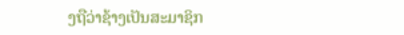ງຖືວ່າຊ້າງເປັນສະມາຊິກ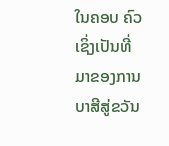ໃນຄອບ ຄົວ ເຊິ່ງເປັນທີ່ມາຂອງການບາສີສູ່ຂວັນ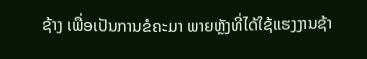ຊ້າງ ເພື່ອເປັນການຂໍຄະມາ ພາຍຫຼັງທີ່ໄດ້ໃຊ້ແຮງງານຊ້າ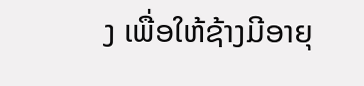ງ ເພື່ອໃຫ້ຊ້າງມີອາຍຸ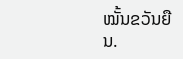ໝັ້ນຂວັນຍືນ.